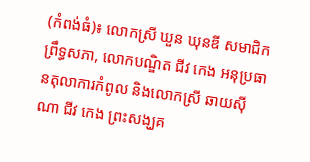(កំពង់ធំ)៖ លោកស្រី ឃួន ឃុនឌី សមាជិកព្រឹទ្ធសភា, លោកបណ្ឌិត ជីវ កេង អនុប្រធានតុលាការកំពូល និងលោកស្រី ឆាយស៊ីណា ជីវ កេង ព្រះសង្ឃគ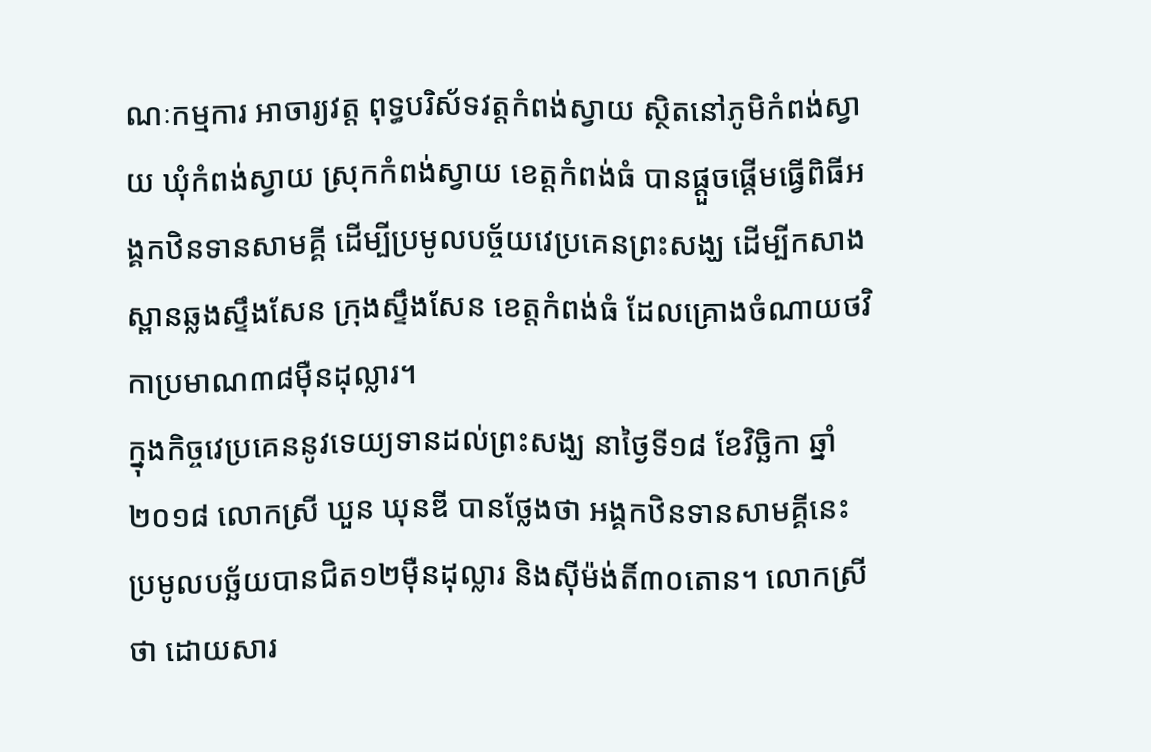ណៈកម្មការ អាចារ្យវត្ត ពុទ្ធបរិស័ទវត្តកំពង់ស្វាយ ស្ថិតនៅភូមិកំពង់ស្វាយ ឃុំកំពង់ស្វាយ ស្រុកកំពង់ស្វាយ ខេត្តកំពង់ធំ បានផ្ដួចផ្ដើមធ្វើពិធីអង្គកឋិនទានសាមគ្គី ដើម្បីប្រមូលបច្ច័យវេប្រគេនព្រះសង្ឃ ដើម្បីកសាងស្ពានឆ្លងស្ទឹងសែន ក្រុងស្ទឹងសែន ខេត្តកំពង់ធំ ដែលគ្រោងចំណាយថវិកាប្រមាណ៣៨ម៉ឺនដុល្លារ។
ក្នុងកិច្ចវេប្រគេននូវទេយ្យទានដល់ព្រះសង្ឃ នាថ្ងៃទី១៨ ខែវិច្ឆិកា ឆ្នាំ២០១៨ លោកស្រី ឃួន ឃុនឌី បានថ្លែងថា អង្គកឋិនទានសាមគ្គីនេះ ប្រមូលបច្ឆ័យបានជិត១២ម៉ឺនដុល្លារ និងស៊ីម៉ង់តិ៍៣០តោន។ លោកស្រីថា ដោយសារ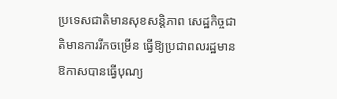ប្រទេសជាតិមានសុខសន្តិភាព សេដ្ឋកិច្ចជាតិមានការរីកចម្រើន ធ្វើឱ្យប្រជាពលរដ្ឋមានឱកាសបានធ្វើបុណ្យ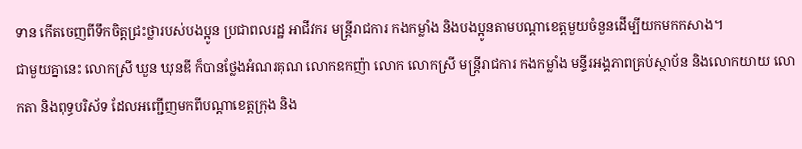ទាន កើតចេញពីទឹកចិត្តជ្រះថ្លារបស់បងប្អូន ប្រជាពលរដ្ឋ អាជីវករ មន្រ្តីរាជការ កងកម្លាំង និងបងប្អូនតាមបណ្តាខេត្តមួយចំនួនដើម្បីយកមកកសាង។
ជាមួយគ្នានេះ លោកស្រី ឃួន ឃុនឌី ក៏បានថ្លែងអំណរគុណ លោកឧកញ៉ា លោក លោកស្រី មន្រ្តីរាជការ កងកម្លាំង មន្ទីរអង្គភាពគ្រប់ស្ថាប័ន និងលោកយាយ លោកតា និងពុទ្ធបរិស័ទ ដែលអញ្ជើញមកពីបណ្តាខេត្តក្រុង និង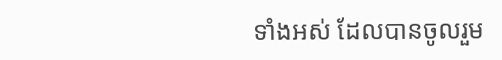ទាំងអស់ ដែលបានចូលរួម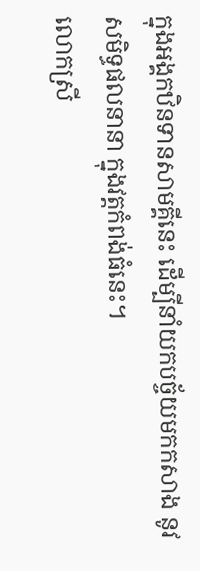ក្នុងអង្គកឋិនទានសាមគ្គីនេះ ដើម្បីនាំយកបច្ច័យមកកសាង នូវសមិទ្ធផលនានា ក្នុងវត្តកំពង់ធំនេះ។
លោកស្រី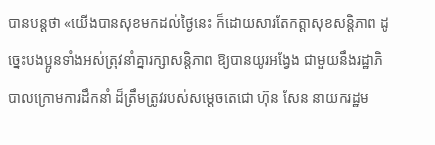បានបន្តថា «យើងបានសុខមកដល់ថ្ងៃនេះ ក៏ដោយសារតែកត្តាសុខសន្តិភាព ដូច្នេះបងប្អូនទាំងអស់ត្រុវនាំគ្នារក្សាសន្តិភាព ឱ្យបានយូរអង្វែង ជាមួយនឹងរដ្ឋាភិបាលក្រោមការដឹកនាំ ដ៏ត្រឹមត្រូវរបស់សម្តេចតេជោ ហ៊ុន សែន នាយករដ្ឋម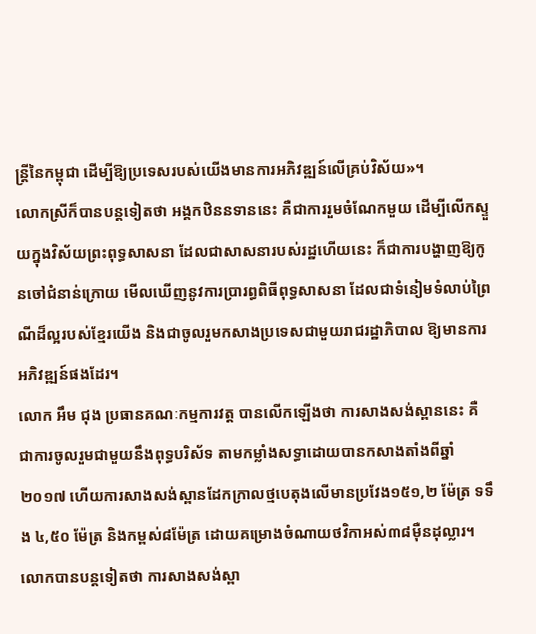ន្ត្រីនៃកម្ពុជា ដើម្បីឱ្យប្រទេសរបស់យើងមានការអភិវឌ្ឍន៍លើគ្រប់វិស័យ»។
លោកស្រីក៏បានបន្តទៀតថា អង្គកឋិននទាននេះ គឺជាការរួមចំណែកមួយ ដើម្បីលើកស្ទួយក្នុងវិស័យព្រះពុទ្ធសាសនា ដែលជាសាសនារបស់រដ្ឋហើយនេះ ក៏ជាការបង្ហាញឱ្យកូនចៅជំនាន់ក្រោយ មើលឃើញនូវការប្រារព្ធពិធីពុទ្ធសាសនា ដែលជាទំនៀមទំលាប់ព្រៃណីដ៏ល្អរបស់ខ្មែរយើង និងជាចូលរួមកសាងប្រទេសជាមួយរាជរដ្ឋាភិបាល ឱ្យមានការអភិវឌ្ឍន៍ផងដែរ។
លោក អឹម ជុង ប្រធានគណៈកម្មការវត្ត បានលើកឡើងថា ការសាងសង់ស្ពាននេះ គឺជាការចូលរួមជាមួយនឹងពុទ្ធបរិស័ទ តាមកម្លាំងសទ្ធាដោយបានកសាងតាំងពីឆ្នាំ២០១៧ ហើយការសាងសង់ស្ពានដែកក្រាលថ្មបេតុងលើមានប្រវែង១៥១,២ ម៉ែត្រ ទទឹង ៤,៥០ ម៉ែត្រ និងកម្ពស់៨ម៉ែត្រ ដោយគម្រោងចំណាយថវិកាអស់៣៨ម៉ឺនដុល្លារ។
លោកបានបន្តទៀតថា ការសាងសង់ស្ពា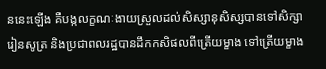ននេះឡើង គឺបង្កលក្ខណៈងាយស្រួលដល់សិស្សានុសិស្សបានទៅសិក្សារៀនសូត្រ និងប្រជាពលរដ្ឋបានដឹកកសិផលពីត្រើយម្ខាង ទៅត្រើយម្ខាង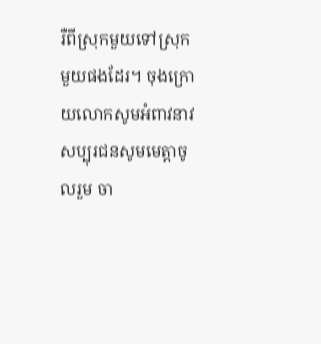រឺពីស្រុកមួយទៅស្រុកមួយផងដែរ។ ចុងក្រោយលោកសូមអំពាវនាវ សប្បុរជនសូមមេត្តាចូលរួម ចា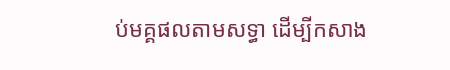ប់មគ្គផលតាមសទ្ធា ដើម្បីកសាង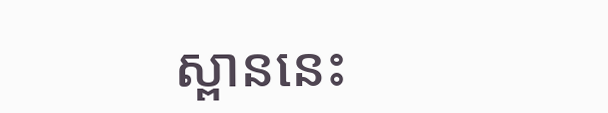ស្ពាននេះ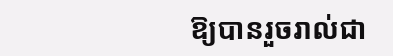ឱ្យបានរួចរាល់ជា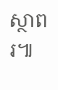ស្ថាពរ៕